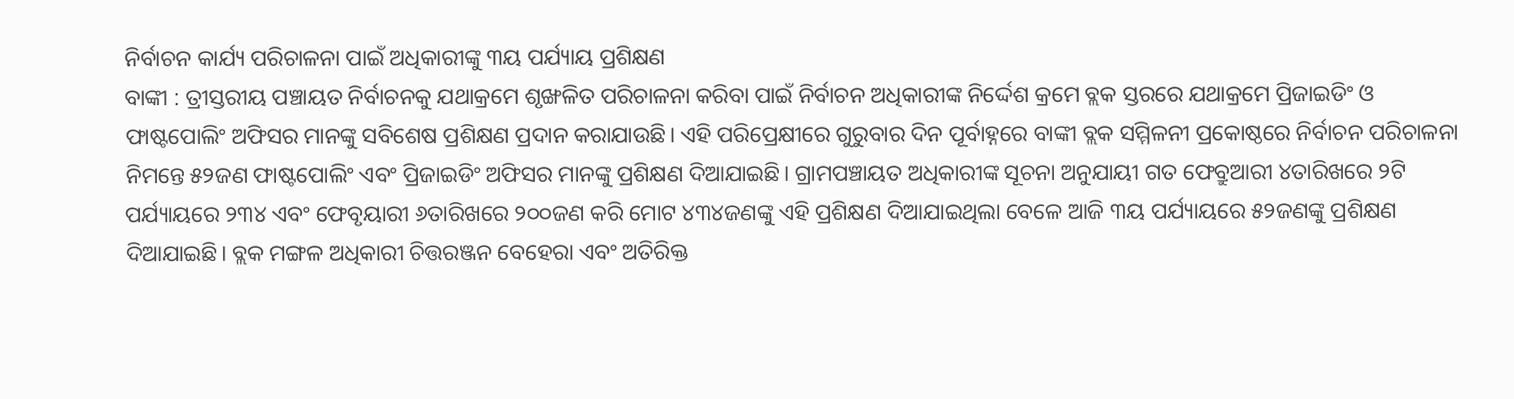ନିର୍ବାଚନ କାର୍ଯ୍ୟ ପରିଚାଳନା ପାଇଁ ଅଧିକାରୀଙ୍କୁ ୩ୟ ପର୍ଯ୍ୟାୟ ପ୍ରଶିକ୍ଷଣ
ବାଙ୍କୀ : ତ୍ରୀସ୍ତରୀୟ ପଞ୍ଚାୟତ ନିର୍ବାଚନକୁ ଯଥାକ୍ରମେ ଶୃଙ୍ଖଳିତ ପରିଚାଳନା କରିବା ପାଇଁ ନିର୍ବାଚନ ଅଧିକାରୀଙ୍କ ନିର୍ଦ୍ଦେଶ କ୍ରମେ ବ୍ଲକ ସ୍ତରରେ ଯଥାକ୍ରମେ ପ୍ରିଜାଇଡିଂ ଓ ଫାଷ୍ଟପୋଲିଂ ଅଫିସର ମାନଙ୍କୁ ସବିଶେଷ ପ୍ରଶିକ୍ଷଣ ପ୍ରଦାନ କରାଯାଉଛି। ଏହି ପରିପ୍ରେକ୍ଷୀରେ ଗୁରୁବାର ଦିନ ପୂର୍ବାହ୍ନରେ ବାଙ୍କୀ ବ୍ଲକ ସମ୍ମିଳନୀ ପ୍ରକୋଷ୍ଠରେ ନିର୍ବାଚନ ପରିଚାଳନା ନିମନ୍ତେ ୫୨ଜଣ ଫାଷ୍ଟପୋଲିଂ ଏବଂ ପ୍ରିଜାଇଡିଂ ଅଫିସର ମାନଙ୍କୁ ପ୍ରଶିକ୍ଷଣ ଦିଆଯାଇଛି। ଗ୍ରାମପଞ୍ଚାୟତ ଅଧିକାରୀଙ୍କ ସୂଚନା ଅନୁଯାୟୀ ଗତ ଫେବ୍ରୁଆରୀ ୪ତାରିଖରେ ୨ଟି ପର୍ଯ୍ୟାୟରେ ୨୩୪ ଏବଂ ଫେବୃୟାରୀ ୬ତାରିଖରେ ୨୦୦ଜଣ କରି ମୋଟ ୪୩୪ଜଣଙ୍କୁ ଏହି ପ୍ରଶିକ୍ଷଣ ଦିଆଯାଇଥିଲା ବେଳେ ଆଜି ୩ୟ ପର୍ଯ୍ୟାୟରେ ୫୨ଜଣଙ୍କୁ ପ୍ରଶିକ୍ଷଣ ଦିଆଯାଇଛି। ବ୍ଲକ ମଙ୍ଗଳ ଅଧିକାରୀ ଚିତ୍ତରଞ୍ଜନ ବେହେରା ଏବଂ ଅତିରିକ୍ତ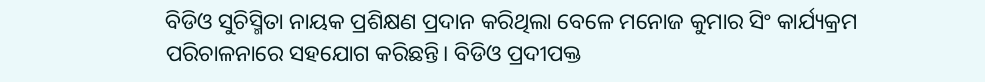ବିଡିଓ ସୁଚିସ୍ମିତା ନାୟକ ପ୍ରଶିକ୍ଷଣ ପ୍ରଦାନ କରିଥିଲା ବେଳେ ମନୋଜ କୁମାର ସିଂ କାର୍ଯ୍ୟକ୍ରମ ପରିଚାଳନାରେ ସହଯୋଗ କରିଛନ୍ତି। ବିଡିଓ ପ୍ରଦୀପକ୍ତ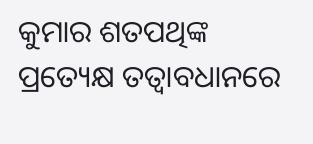କୁମାର ଶତପଥିଙ୍କ ପ୍ରତ୍ୟେକ୍ଷ ତତ୍ୱାବଧାନରେ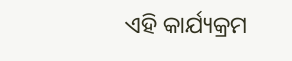ଏହି କାର୍ଯ୍ୟକ୍ରମ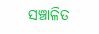ସଞ୍ଚାଳିତ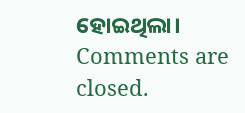ହୋଇଥିଲା।
Comments are closed.